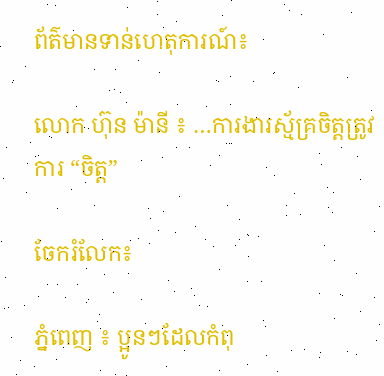ព័ត៌មានទាន់ហេតុការណ៍៖

លោក ហ៊ុន ម៉ានី ៖ …ការងារស្ម័គ្រចិត្តត្រូវការ “ចិត្ត”

ចែករំលែក៖

ភ្នំពេញ ៖ ប្អូនៗដែលកំពុ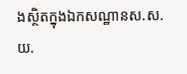ងស្ថិតក្នុងឯកសណ្ឋានស.ស.យ.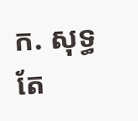ក. សុទ្ធតែ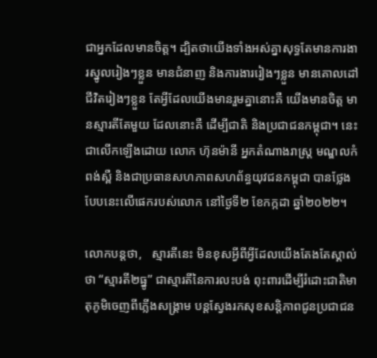ជាអ្នកដែលមានចិត្ត។ ដ្បិតថាយើងទាំងអស់គ្នាសុទ្ធតែមានការងារស្នូលរៀងៗខ្លួន មានជំនាញ និងការងាររៀងៗខ្លួន មានគោលដៅជីវិតរៀងៗខ្លួន តែអ្វីដែលយើងមានរួមគ្នានោះគឺ យើងមានចិត្ត មានស្មារតីតែមួយ ដែលនោះគឺ ដើម្បីជាតិ និងប្រជាជនកម្ពុជា។ នេះជាលើកឡើងដោយ លោក ហ៊ុនម៉ានី អ្នកតំណាងរាស្ត្រ មណ្ឌលកំពង់ស្ពឺ និងជាប្រធានសហភាពសហព័ន្ធយុវជនកម្ពុជា បានថ្លែងបែបនេះលើផេករបស់លោក នៅថ្ងៃទី២ ខែកក្កដា ឆ្នាំ២០២២។

លោកបន្តថា,   ស្មារតីនេះ មិនខុសអ្វីពីអ្វីដែលយើងតែងតែស្គាល់ថា “ស្មារតី២ធ្នូ” ជាស្មារតីនៃការលះបង់ ពុះពារដើម្បីរំដោះជាតិមាតុភូមិចេញពីភ្លើងសង្គ្រាម បន្តស្វែងរកសុខសន្តិភាពជូនប្រជាជន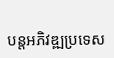បន្តអភិវឌ្ឍប្រទេស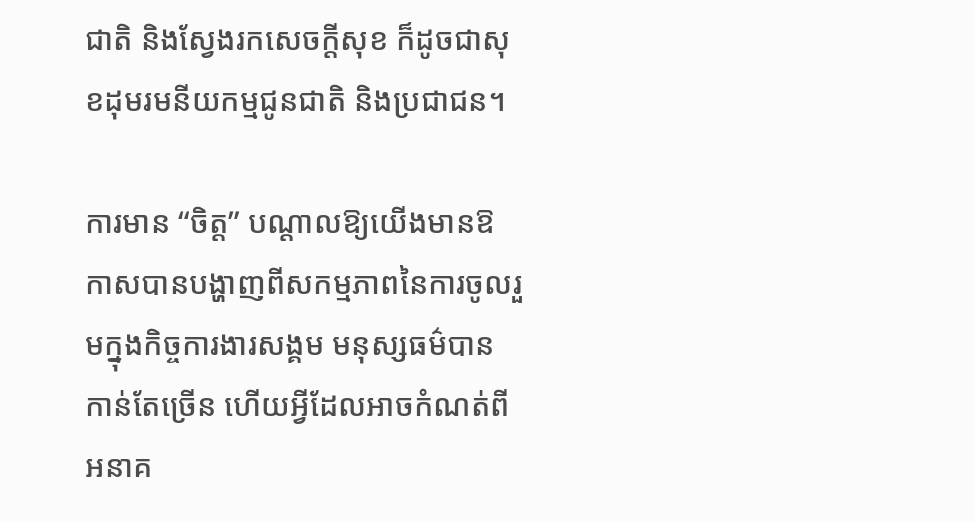ជាតិ និងស្វែងរកសេចក្តីសុខ ក៏ដូចជាសុខដុមរមនីយកម្មជូនជាតិ និងប្រជាជន។

ការមាន “ចិត្ត” បណ្តាលឱ្យយើងមានឱកាសបានបង្ហាញពីសកម្មភាពនៃការចូលរួមក្នុងកិច្ចការងារសង្គម មនុស្សធម៌បានកាន់តែច្រើន ហើយអ្វីដែលអាចកំណត់ពីអនាគ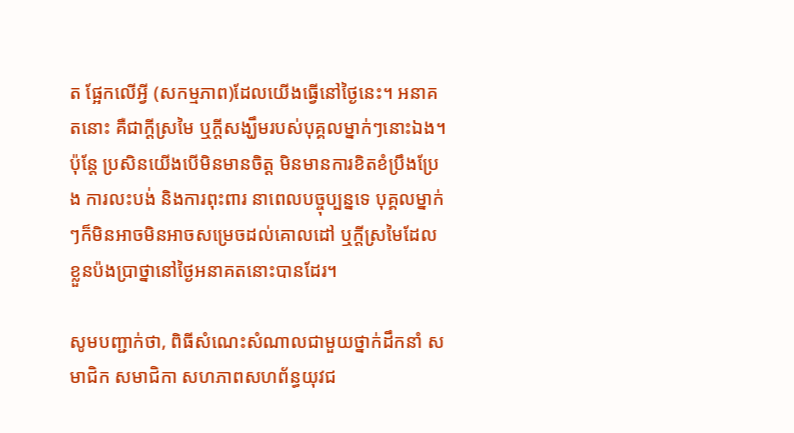ត ផ្អែកលើអ្វី (សកម្មភាព)ដែលយើងធ្វើនៅថ្ងៃនេះ។ អនាគតនោះ គឺជាក្តីស្រមៃ ឬក្តីសង្ឃឹមរបស់បុគ្គលម្នាក់ៗនោះឯង។ ប៉ុន្តែ ប្រសិនយើងបើមិនមានចិត្ត មិនមានការខិតខំប្រឹងប្រែង ការលះបង់ និងការពុះពារ នាពេលបច្ចុប្បន្នទេ បុគ្គលម្នាក់ៗក៏មិនអាចមិនអាចសម្រេចដល់គោលដៅ ឬក្តីស្រមៃដែលខ្លួនប៉ងប្រាថ្នានៅថ្ងៃអនាគតនោះបានដែរ។

សូមបញ្ជាក់ថា, ពិធីសំណេះសំណាលជាមួយថ្នាក់ដឹកនាំ សមាជិក សមាជិកា សហភាពសហព័ន្ធយុវជ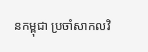នកម្ពុជា ប្រចាំសាកលវិ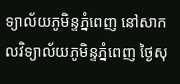ទ្យាល័យភូមិន្ទភ្នំពេញ នៅសាកលវិទ្យាល័យភូមិន្ទភ្នំពេញ ថ្ងៃសុ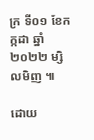ក្រ ទី០១ ខែកក្កដា ឆ្នាំ២០២២ ម្សិលមិញ ៕

ដោយ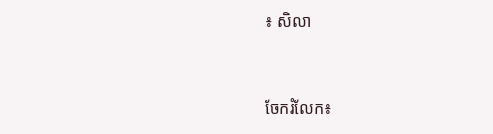៖ សិលា


ចែករំលែក៖